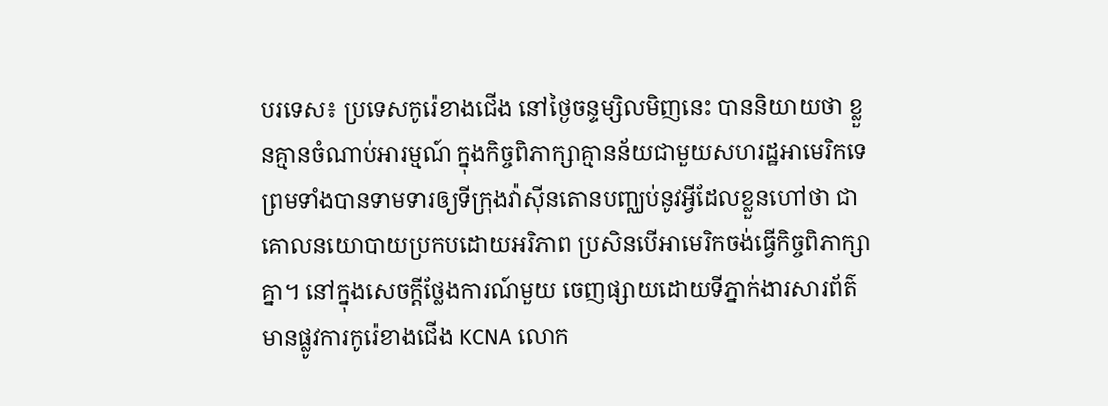បរទេស៖ ប្រទេសកូរ៉េខាងជើង នៅថ្ងៃចន្ទម្សិលមិញនេះ បាននិយាយថា ខ្លួនគ្មានចំណាប់អារម្មណ៍ ក្នុងកិច្ចពិភាក្សាគ្មានន័យជាមួយសហរដ្ឋអាមេរិកទេ ព្រមទាំងបានទាមទារឲ្យទីក្រុងវ៉ាស៊ីនតោនបញ្ឈប់នូវអ្វីដែលខ្លួនហៅថា ជាគោលនយោបាយប្រកបដោយអរិភាព ប្រសិនបើអាមេរិកចង់ធ្វើកិច្ចពិភាក្សាគ្នា។ នៅក្នុងសេចក្តីថ្លែងការណ៍មួយ ចេញផ្សាយដោយទីភ្នាក់ងារសារព័ត៌មានផ្លូវការកូរ៉េខាងជើង KCNA លោក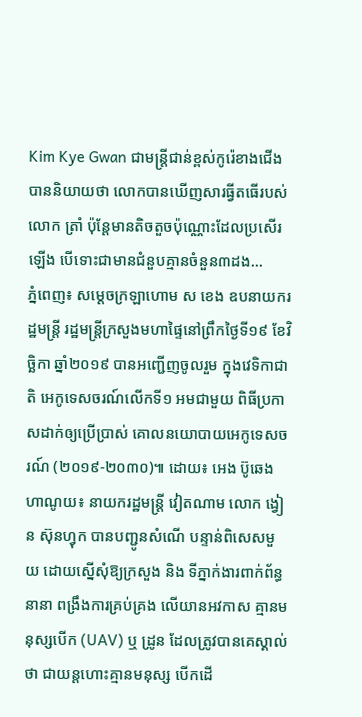Kim Kye Gwan ជាមន្ត្រីជាន់ខ្ពស់កូរ៉េខាងជើង បាននិយាយថា លោកបានឃើញសារធ្វីតធើរបស់លោក ត្រាំ ប៉ុន្តែមានតិចតួចប៉ុណ្ណោះដែលប្រសើរឡើង បើទោះជាមានជំនួបគ្មានចំនួន៣ដង...
ភ្នំពេញ៖ សម្តេចក្រឡាហោម ស ខេង ឧបនាយករដ្ឋមន្ត្រី រដ្ឋមន្ត្រីក្រសួងមហាផ្ទៃនៅព្រឹកថ្ងៃទី១៩ ខែវិច្ឆិកា ឆ្នាំ២០១៩ បានអញ្ជើញចូលរួម ក្នុងវេទិកាជាតិ អេកូទេសចរណ៍លើកទី១ អមជាមួយ ពិធីប្រកាសដាក់ឲ្យប្រើប្រាស់ គោលនយោបាយអេកូទេសចរណ៍ (២០១៩-២០៣០)៕ ដោយ៖ អេង ប៊ូឆេង
ហាណូយ៖ នាយករដ្ឋមន្រ្តី វៀតណាម លោក ង្វៀន ស៊ុនហ្វុក បានបញ្ជូនសំណើ បន្ទាន់ពិសេសមួយ ដោយស្នើសុំឱ្យក្រសួង និង ទីភ្នាក់ងារពាក់ព័ន្ធនានា ពង្រឹងការគ្រប់គ្រង លើយានអវកាស គ្មានមនុស្សបើក (UAV) ឬ ដ្រូន ដែលត្រូវបានគេស្គាល់ថា ជាយន្តហោះគ្មានមនុស្ស បើកដើ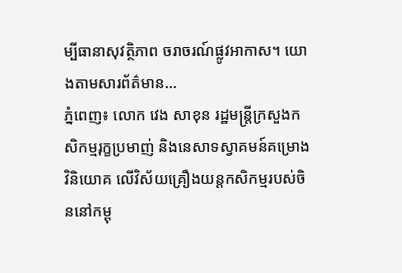ម្បីធានាសុវត្ថិភាព ចរាចរណ៍ផ្លូវអាកាស។ យោងតាមសារព័ត៌មាន...
ភ្នំពេញ៖ លោក វេង សាខុន រដ្ឋមន្រ្តីក្រសួងកសិកម្មរុក្ខប្រមាញ់ និងនេសាទស្វាគមន៍គម្រោងវិនិយោគ លើវិស័យគ្រឿងយន្តកសិកម្មរបស់ចិននៅកម្ពុ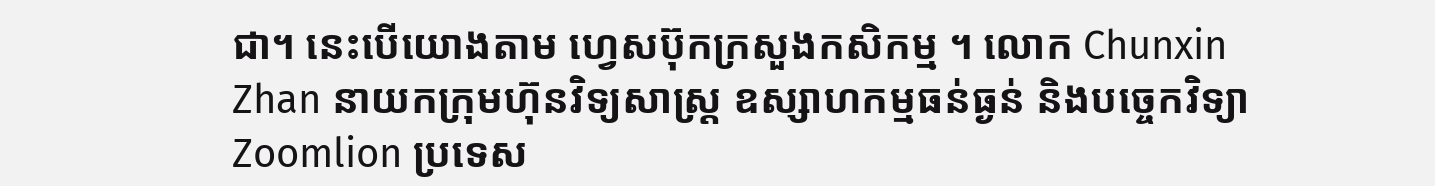ជា។ នេះបើយោងតាម ហ្វេសប៊ុកក្រសួងកសិកម្ម ។ លោក Chunxin Zhan នាយកក្រុមហ៊ុនវិទ្យសាស្រ្ត ឧស្សាហកម្មធន់ធ្ងន់ និងបច្ចេកវិទ្យា Zoomlion ប្រទេស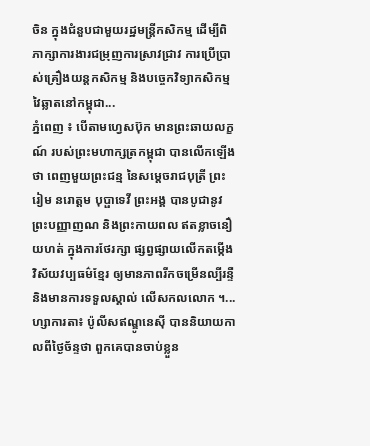ចិន ក្នុងជំនួបជាមួយរដ្ឋមន្រ្តីកសិកម្ម ដើម្បីពិភាក្សាការងារជម្រុញការស្រាវជ្រាវ ការប្រើប្រាស់គ្រឿងយន្តកសិកម្ម និងបច្ចេកវិទ្យាកសិកម្មវៃឆ្លាតនៅកម្ពុជា...
ភ្នំពេញ ៖ បើតាមហ្វេសប៊ុក មានព្រះឆាយលក្ខណ៍ របស់ព្រះមហាក្សត្រកម្ពុជា បានលើកឡើងថា ពេញមួយព្រះជន្ម នៃសម្តេចរាជបុត្រី ព្រះរៀម នរោត្តម បុប្ផាទេវី ព្រះអង្គ បានបូជានូវព្រះបញ្ញាញណ និងព្រះកាយពល ឥតខ្លាចនឿយហត់ ក្នុងការថែរក្សា ផ្សព្វផ្សាយលើកតម្កើង វិស័យវប្បធម៌ខ្មែរ ឲ្យមានភាពរីកចម្រើនល្បីរន្ទឺ និងមានការទទួលស្គាល់ លើសកលលោក ។...
ហ្សាការតា៖ ប៉ូលីសឥណ្ឌូនេស៊ី បាននិយាយកាលពីថ្ងៃច័ន្ទថា ពួកគេបានចាប់ខ្លួន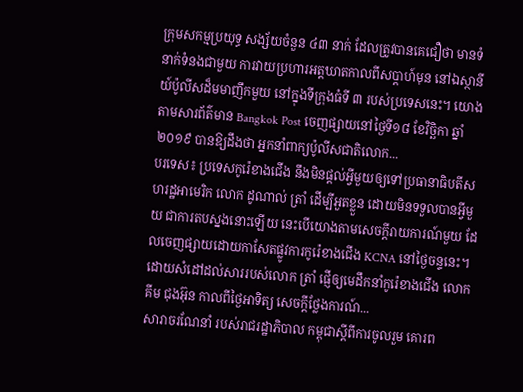ក្រុមសកម្មប្រយុទ្ធ សង្ស័យចំនួន ៤៣ នាក់ ដែលត្រូវបានគេជឿថា មានទំនាក់ទំនងជាមួយ ការវាយប្រហារអត្តឃាតកាលពីសប្តាហ៍មុន នៅឯស្ថានីយ៍ប៉ូលីសដ៏មមាញឹកមួយ នៅក្នុងទីក្រុងធំទី ៣ របស់ប្រទេសនេះ។ យោងតាមសារព័ត៌មាន Bangkok Post ចេញផ្សាយនៅថ្ងៃទី១៨ ខែវិច្ឆិកា ឆ្នាំ២០១៩ បានឱ្យដឹងថា អ្នកនាំពាក្យប៉ូលីសជាតិលោក...
បរទេស៖ ប្រទេសកូរ៉េខាងជើង នឹងមិនផ្តល់អ្វីមួយឲ្យទៅប្រធានាធិបតីសហរដ្ឋអាមេរិក លោក ដូណាល់ ត្រាំ ដើម្បីអួតខ្លួន ដោយមិនទទួលបានអ្វីមួយ ជាការតបស្នងនោះឡើយ នេះបើយោងតាមសេចក្តីរាយការណ៍មួយ ដែលចេញផ្សាយដោយកាសែតផ្លូវការកូរ៉េខាងជើង KCNA នៅថ្ងៃចន្ទនេះ។ ដោយសំដៅដល់សាររបស់លោក ត្រាំ ផ្ញើឲ្យមេដឹកនាំកូរ៉េខាងជើង លោក គីម ជុងអ៊ុន កាលពីថ្ងៃអាទិត្យ សេចក្តីថ្លែងការណ៍...
សារាចរណែនាំ របស់រាជរដ្ឋាភិបាល កម្ពុជាស្តីពីការចូលរួម គោរព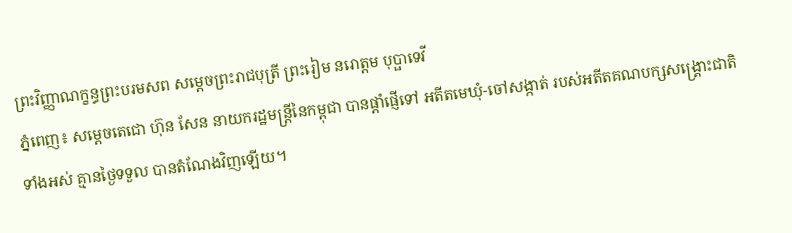ព្រះវិញ្ញាណក្ខន្ធព្រះបរមសព សម្តេចព្រះរាជបុត្រី ព្រះរៀម នរោត្តម បុប្ផាទេវី
ភ្នំពេញ៖ សម្ដេចតេជោ ហ៊ុន សែន នាយករដ្ឋមន្ដ្រីនៃកម្ពុជា បានផ្ដាំផ្ញេីទៅ អតីតមេឃុំ-ចៅសង្កាត់ របស់អតីតគណបក្សសង្គ្រោះជាតិ ទាំងអស់ គ្មានថ្ងៃទទួល បានតំណែងវិញឡេីយ។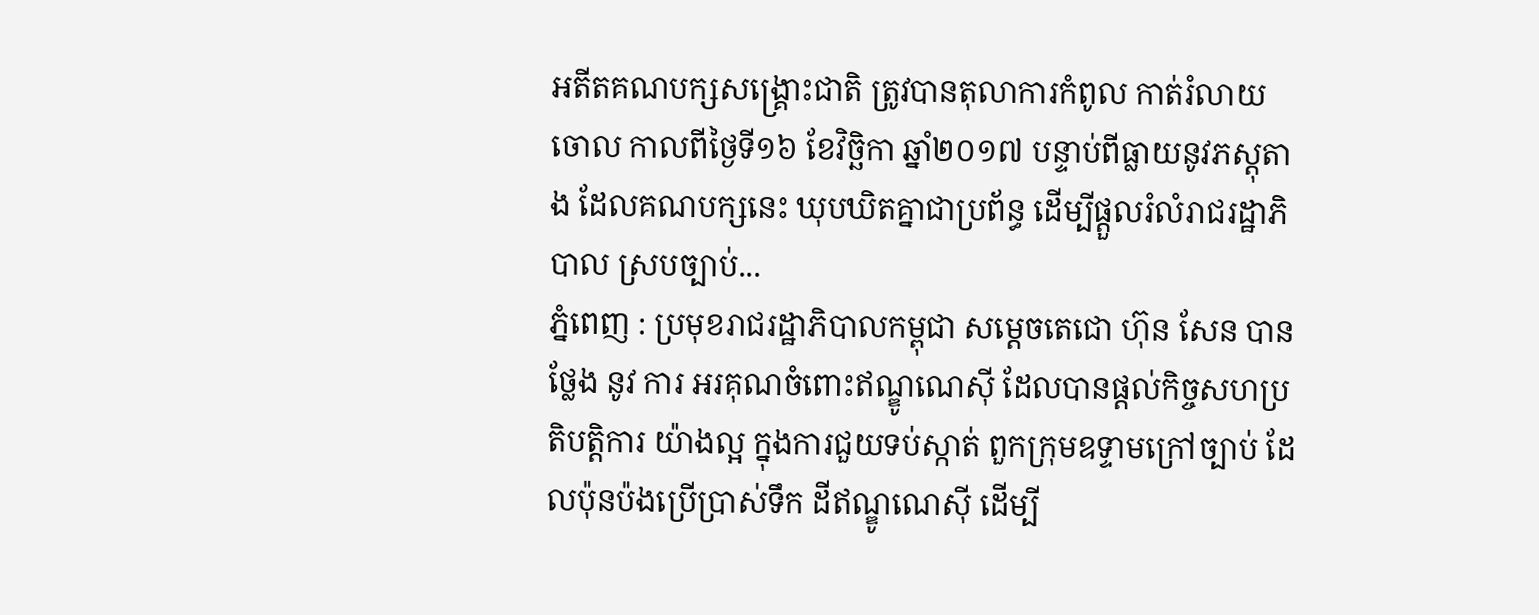អតីតគណបក្សសង្រ្គោះជាតិ ត្រូវបានតុលាការកំពូល កាត់រំលាយចោល កាលពីថ្ងៃទី១៦ ខែវិច្ឆិកា ឆ្នាំ២០១៧ បន្ទាប់ពីធ្លាយនូវភស្តុតាង ដែលគណបក្សនេះ ឃុបឃិតគ្នាជាប្រព័ន្ធ ដើម្បីផ្តួលរំលំរាជរដ្ឋាភិបាល ស្របច្បាប់...
ភ្នំពេញ : ប្រមុខរាជរដ្ឋាភិបាលកម្ពុជា សម្ដេចតេជោ ហ៊ុន សែន បានថ្លែង នូវ ការ អរគុណចំពោះឥណ្ឌូណេស៊ី ដែលបានផ្ដល់កិច្ចសហប្រតិបត្តិការ យ៉ាងល្អ ក្នុងការជួយទប់ស្កាត់ ពួកក្រុមឧទ្ទាមក្រៅច្បាប់ ដែលប៉ុនប៉ងប្រើប្រាស់ទឹក ដីឥណ្ឌូណេស៊ី ដើម្បី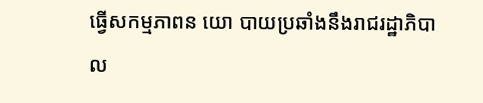ធ្វើសកម្មភាពន យោ បាយប្រឆាំងនឹងរាជរដ្ឋាភិបាល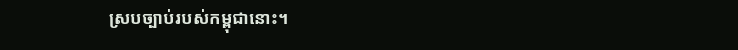ស្របច្បាប់របស់កម្ពុជានោះ។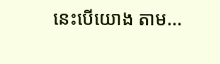នេះបេីយោង តាម...